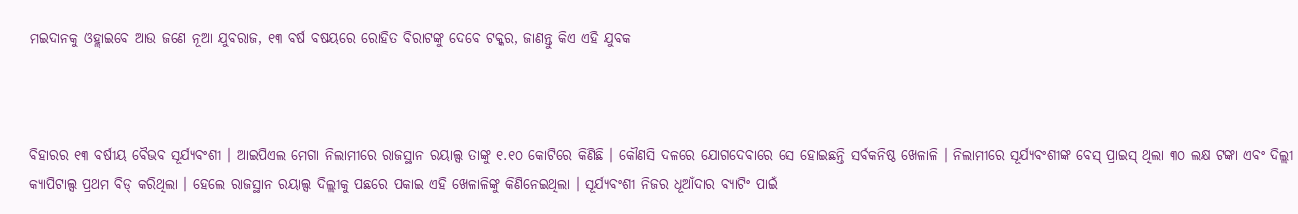ମଇଦାନକୁ ଓହ୍ଲାଇବେ ଆଉ ଜଣେ ନୂଆ ଯୁବରାଜ, ୧୩ ବର୍ଷ ବଷୟରେ ରୋହିତ ବିରାଟଙ୍କୁ ଦେବେ ଟକ୍କର, ଜାଣନ୍ତୁ କିଏ ଏହି ଯୁବକ



ବିହାରର ୧୩ ବର୍ଷୀୟ ବୈଭବ ସୂର୍ଯ୍ୟବଂଶୀ । ଆଇପିଏଲ ମେଗା ନିଲାମୀରେ ରାଜସ୍ଥାନ ରୟାଲ୍ସ ତାଙ୍କୁ ୧.୧୦ କୋଟିରେ କିଣିଛି । କୌଣସି ଦଳରେ ଯୋଗଦେବାରେ ସେ ହୋଇଛନ୍ତି ସର୍ବକନିଷ୍ଠ ଖେଳାଳି । ନିଲାମୀରେ ସୂର୍ଯ୍ୟବଂଶୀଙ୍କ ବେସ୍ ପ୍ରାଇସ୍ ଥିଲା ୩୦ ଲକ୍ଷ ଟଙ୍କା ଏବଂ ଦିଲ୍ଲୀ କ୍ୟାପିଟାଲ୍ସ ପ୍ରଥମ ବିଡ୍ କରିଥିଲା । ହେଲେ ରାଜସ୍ଥାନ ରୟାଲ୍ସ ଦିଲ୍ଲୀକୁ ପଛରେ ପକାଇ ଏହି ଖେଳାଳିଙ୍କୁ କିଣିନେଇଥିଲା ।‌ ସୂର୍ଯ୍ୟବଂଶୀ ନିଜର ଧୂଆଁଦାର ବ୍ୟାଟିଂ ପାଇଁ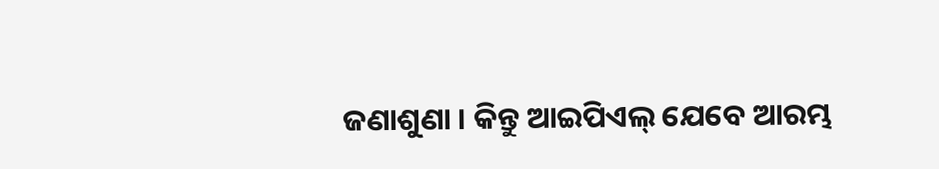ଜଣାଶୁଣା । କିନ୍ତୁ ଆଇପିଏଲ୍ ଯେବେ ଆରମ୍ଭ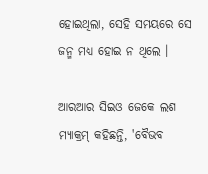ହୋଇଥିଲା, ସେହି ସମୟରେ ସେ ଜନ୍ମ ମଧ୍ୟ ହୋଇ ନ ଥିଲେ ।

ଆରଆର ସିଇଓ ଜେକେ ଲଶ ମ୍ୟାକ୍ରମ୍ କହିଛନ୍ତି, 'ବୈଭବ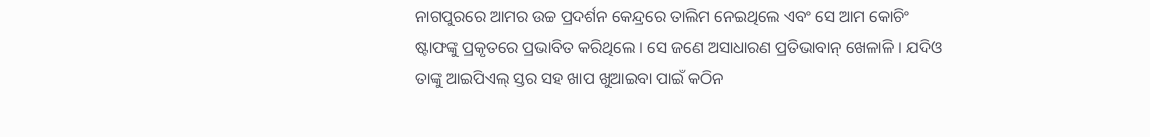ନାଗପୁରରେ ଆମର ଉଚ୍ଚ ପ୍ରଦର୍ଶନ କେନ୍ଦ୍ରରେ ତାଲିମ ନେଇଥିଲେ ଏବଂ ସେ ଆମ କୋଚିଂ ଷ୍ଟାଫଙ୍କୁ ପ୍ରକୃତରେ ପ୍ରଭାବିତ କରିଥିଲେ । ସେ ଜଣେ ଅସାଧାରଣ ପ୍ରତିଭାବାନ୍ ଖେଳାଳି । ଯଦିଓ ତାଙ୍କୁ ଆଇପିଏଲ୍ ସ୍ତର ସହ ଖାପ ଖୁଆଇବା ପାଇଁ କଠିନ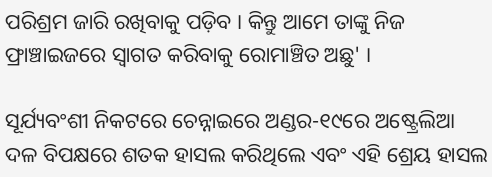ପରିଶ୍ରମ ଜାରି ରଖିବାକୁ ପଡ଼ିବ । କିନ୍ତୁ ଆମେ ତାଙ୍କୁ ନିଜ ଫ୍ରାଞ୍ଚାଇଜରେ ସ୍ୱାଗତ କରିବାକୁ ରୋମାଞ୍ଚିତ ଅଛୁ' ।

ସୂର୍ଯ୍ୟବଂଶୀ ନିକଟରେ ଚେନ୍ନାଇରେ ଅଣ୍ଡର-୧୯ରେ ଅଷ୍ଟ୍ରେଲିଆ ଦଳ ବିପକ୍ଷରେ ଶତକ ହାସଲ କରିଥିଲେ ଏବଂ ଏହି ଶ୍ରେୟ ହାସଲ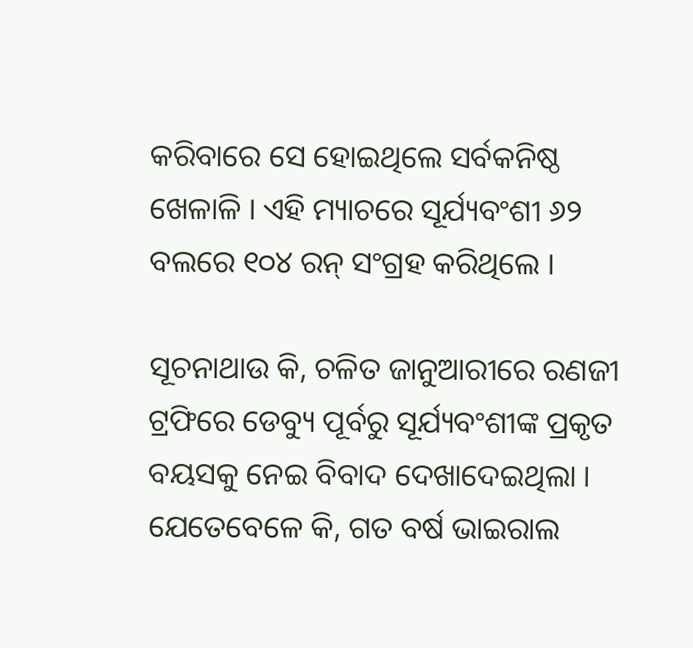କରିବାରେ ସେ ହୋଇଥିଲେ ସର୍ବକନିଷ୍ଠ ଖେଳାଳି । ଏହି ମ୍ୟାଚରେ ସୂର୍ଯ୍ୟବଂଶୀ ୬୨ ବଲରେ ୧୦୪ ରନ୍ ସଂଗ୍ରହ କରିଥିଲେ ।

ସୂଚନାଥାଉ କି, ଚଳିତ ଜାନୁଆରୀରେ ରଣଜୀ ଟ୍ରଫିରେ ଡେବ୍ୟୁ ପୂର୍ବରୁ ସୂର୍ଯ୍ୟବଂଶୀଙ୍କ ପ୍ରକୃତ ବୟସକୁ ନେଇ ବିବାଦ ଦେଖାଦେଇଥିଲା । ଯେତେବେଳେ କି, ଗତ ବର୍ଷ ଭାଇରାଲ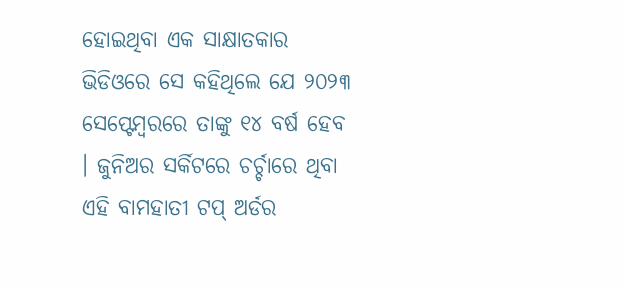ହୋଇଥିବା ଏକ ସାକ୍ଷାତକାର ଭିଡିଓରେ ସେ କହିଥିଲେ ଯେ ୨୦୨୩ ସେପ୍ଟେମ୍ବରରେ ତାଙ୍କୁ ୧୪ ବର୍ଷ ହେବ । ଜୁନିଅର ସର୍କିଟରେ ଚର୍ଚ୍ଚାରେ ଥିବା ଏହି ବାମହାତୀ ଟପ୍ ଅର୍ଡର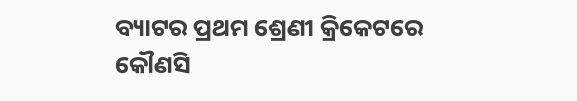ବ୍ୟାଟର ପ୍ରଥମ ଶ୍ରେଣୀ କ୍ରିକେଟରେ କୌଣସି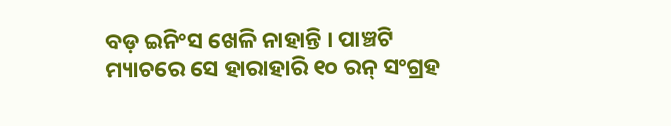ବଡ଼ ଇନିଂସ ଖେଳି ନାହାନ୍ତି । ପାଞ୍ଚଟି ମ୍ୟାଚରେ ସେ ହାରାହାରି ୧୦ ରନ୍ ସଂଗ୍ରହ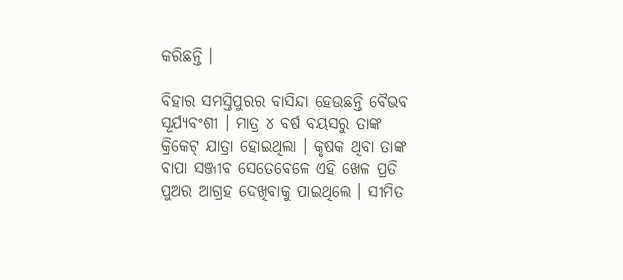କରିଛନ୍ତି ।

ବିହାର ସମସ୍ତିପୁରର ବାସିନ୍ଦା ହେଉଛନ୍ତି ବୈଭବ ସୂର୍ଯ୍ୟବଂଶୀ । ମାତ୍ର ୪ ବର୍ଷ ବୟସରୁ ତାଙ୍କ କ୍ରିକେଟ୍ ଯାତ୍ରା ହୋଇଥିଲା । କୃଷକ ଥିବା ତାଙ୍କ ବାପା ସଞ୍ଜୀବ ସେତେବେଳେ ଏହି ଖେଳ ପ୍ରତି ପୁଅର ଆଗ୍ରହ ଦେଖିବାକୁ ପାଇଥିଲେ । ସୀମିତ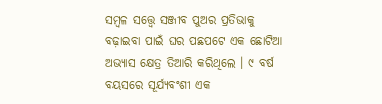ସମ୍ବଳ ସତ୍ତ୍ୱେ ସଞ୍ଜୀବ ପୁଅର ପ୍ରତିଭାକୁ ବଢ଼ାଇବା ପାଇଁ ଘର ପଛପଟେ ଏକ ଛୋଟିଆ ଅଭ୍ୟାସ କ୍ଷେତ୍ର ତିଆରି କରିଥିଲେ । ୯ ବର୍ଷ ବୟସରେ ସୂର୍ଯ୍ୟବଂଶୀ ଏକ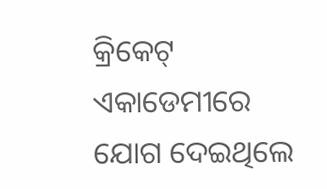କ୍ରିକେଟ୍ ଏକାଡେମୀରେ ଯୋଗ ଦେଇଥିଲେ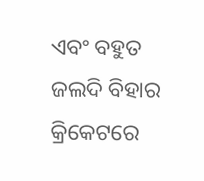ଏବଂ ବହୁତ ଜଲଦି ବିହାର କ୍ରିକେଟରେ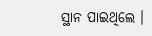ସ୍ଥାନ ପାଇଥିଲେ ।